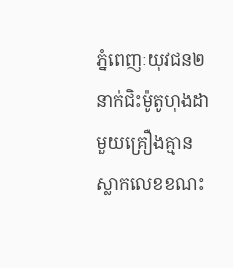ភ្នំពេញៈយុវជន២នាក់ជិះម៉ូតូហុងដាមួយគ្រឿងគ្មានស្លាកលេខខណះ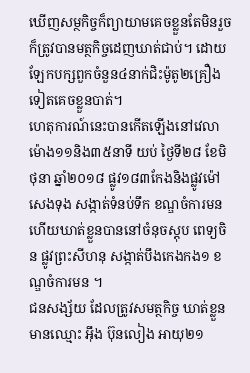ឃើញសម្ថកិច្ចក៏ព្យាយាមគេចខ្លួនតែមិនរួចក៏ត្រូវបានមត្ថកិច្ចដេញឃាត់ជាប់។ ដោយឡែកបក្សពួកចំនួន៤នាក់ជិះម៉ូតូ២គ្រឿងទៀតគេចខ្លួនបាត់។
ហេតុការណ៍នេះបានកើតឡើងនៅវេលាម៉ោង១១និង៣៥នាទី យប់ ថ្ងៃទី២៨ ខែមិថុនា ឆ្នាំ២០១៨ ផ្លូវ១៨៣កែងនិងផ្លូវម៉ៅសេងទុង សង្កាត់ទំនប់ទឹក ខណ្ឌចំការមន ហើយឃាត់ខ្លួនបាននៅចំនុចស្តុប ពេទ្យចិន ផ្លូវព្រះសីហនុ សង្កាត់បឹងកេងកង១ ខណ្ឌចំការមន ។
ជនសង្ស័យ ដែលត្រូវសមត្ថកិច្ច ឃាត់ខ្លួនមានឈ្មោះ អ៊ឹង ប៊ុនលៀង អាយុ២១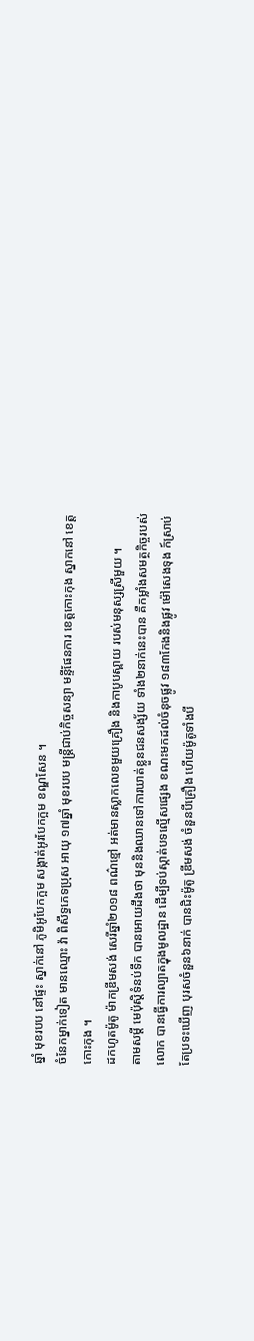ឆ្នាំ មុខរបប នៅផ្ទះ ស្នាក់នៅ ភូមិអូបែកក្អម សង្កាត់អូរបែកក្អម ខណ្ឌសែន ។
ចំនែកម្នាក់ទៀត មានឈ្មោះ វ៉ា ពិសឹទ្ធភេទប្រុស អាយុ ១៧ឆ្នាំ មុខរបប មន្ត្រីជាប់កិច្ចសន្យា មន្ទីផែនការ ខេត្តកោះកុង ស្នាកនៅ ខេត្តកោះកុង ។
ដកហូតម៉ូតូ ម៉ាកឌ្រីមសង់ សេរីឆ្នាំ២០១៨ ពណ៌ខ្មៅ អត់មានស្លាកលេខមួយគ្រឿង និងកាបូបស្ពាយ របស់មនុស្សស្រីមួយ ។
តាមសម្តី មេប៉ុស្តិទំនប់ទឹក បានអោយដឹងថា មុននិងឈានទៅការឃាត់ខ្លួនជនសង្ស័យ ទាំង២នាក់នេះបាន គឺកម្លាំងសមត្ថកិច្ចរបស់លោក បានធ្វើការល្បាតក្នុងមូលដ្ឋាន ដើម្បីទប់ស្កាត់បទល្មើសផ្សេង ខណះមកដល់ចំនុចផ្លូវ ១៨៣កែងនិងផ្លូវ ម៉ៅសេងទុង ក៍ស្រាប់តែប្រទះឃើញ បុរសចំនួន៦នាក់ បានជិះម៉ូតូ ឌ្រីមសង់ ចំនួនបីគ្រឿង ហើយម៉ូតូទាំងបី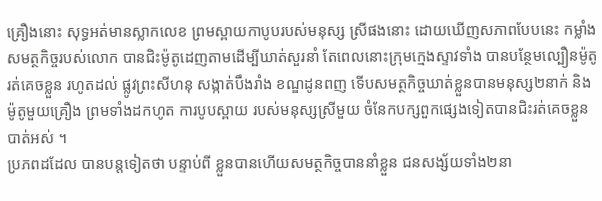គ្រឿងនោះ សុទ្ធអត់មានស្លាកលេខ ព្រមស្ពាយកាបូបរបស់មនុស្ស ស្រីផងនោះ ដោយឃើញសភាពបែបនេះ កម្លាំងសមត្ថកិច្ចរបស់លោក បានជិះម៉ូតូដេញតាមដើម្បីឃាត់សួរនាំ តែពេលនោះក្រុមក្មេងស្ទាវទាំង បានបន្ថែមល្បឿនម៉ូតូ រត់គេចខ្លួន រហូតដល់ ផ្លូវព្រះសីហនុ សង្កាត់បឹងរាំង ខណ្ឌដូនពញ ទើបសមត្ថកិច្ចឃាត់ខ្លួនបានមនុស្ស២នាក់ និងម៉ូតូមួយគ្រឿង ព្រមទាំងដកហូត ការបូបស្ពាយ របស់មនុស្សស្រីមួយ ចំនែកបក្សពួកផ្សេងទៀតបានជិះរត់គេចខ្លួនបាត់អស់ ។
ប្រភពដដែល បានបន្តទៀតថា បន្ទាប់ពី ខ្លួនបានហើយសមត្ថកិច្ចបាននាំខ្លួន ជនសង្ស័យទាំង២នា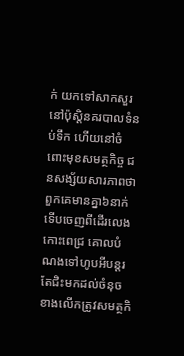ក់ យកទៅសាកសួរនៅប៉ុស្តិនគរបាលទំនប់ទឹក ហើយនៅចំពោះមុខសមត្ថកិច្ច ជនសង្ស័យសារភាពថា ពួកគេមានគ្នា៦នាក់ ទើបចេញពីដើរលេងកោះពេជ្រ គោលបំណងទៅហូបអីបន្តរ តែជិះមកដល់ចំនុចខាងលើកត្រូវសមត្ថកិ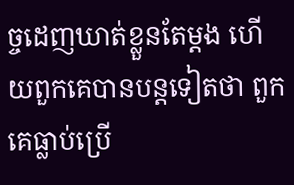ច្ចដេញឃាត់ខ្លួនតែម្តង ហើយពួកគេបានបន្តទៀតថា ពួកគេធ្លាប់ប្រើ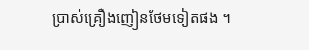ប្រាស់គ្រឿងញៀនថែមទៀតផង ។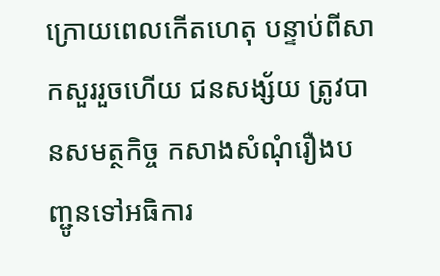ក្រោយពេលកើតហេតុ បន្ទាប់ពីសាកសួររួចហើយ ជនសង្ស័យ ត្រូវបានសមត្ថកិច្ច កសាងសំណុំរឿងបញ្ជូនទៅអធិការ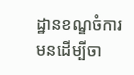ដ្ឋានខណ្ឌចំការមនដើម្បីចា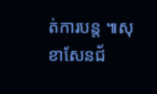ត់ការបន្ត ៕សុខាសែនជ័